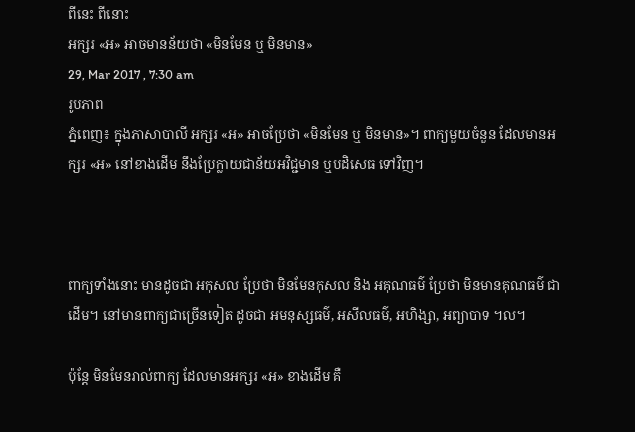ពីនេះ ពីនោះ
អក្សរ «អ» អាចមានន័យថា «មិនមែន ឬ មិនមាន»
29, Mar 2017 , 7:30 am
រូបភាព
ភ្នំពេញ៖ ក្នុងភាសាបាលី អក្សរ «អ» អាចប្រែថា «មិនមែន ឬ មិនមាន»។ ពាក្យមួយចំនួន ដែលមានអក្សរ «អ» នៅខាងដើម នឹងប្រែក្លាយជាន័យអវិជ្ជមាន ឬបដិសេធ ទៅវិញ។



ពាក្យទាំងនោះ មានដូចជា អកុសល ប្រែថា មិនមែនកុសល និង អគុណធម៌ ប្រែថា មិនមានគុណធម៌ ជាដើម។ នៅមានពាក្យជាច្រើនទៀត ដូចជា អមនុស្សធម៌, អសីលធម៌, អហិង្សា, អព្យាបាទ ។ល។

ប៉ុន្តែ មិនមែនរាល់ពាក្យ ដែលមានអក្សរ «អ» ខាងដើម គឺ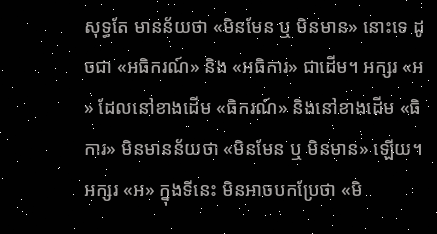សុទ្ធតែ មានន័យថា «មិនមែន ឬ មិនមាន» នោះទេ ដូចជា «អធិករណ៍» និង «អធិការ» ជាដើម។ អក្សរ «អ» ដែលនៅខាងដើម «ធិករណ៍» និងនៅខាងដើម «ធិការ» មិនមានន័យថា «មិនមែន ឬ មិនមាន» ឡើយ។ អក្សរ «អ» ក្នុងទីនេះ មិនអាចបកប្រែថា «មិ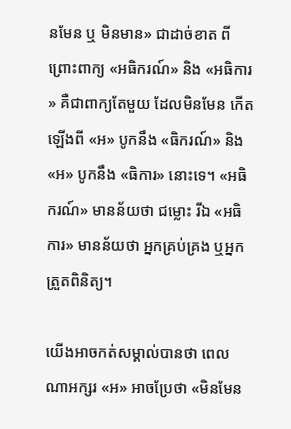នមែន ឬ មិនមាន» ជាដាច់ខាត ពីព្រោះពាក្យ «អធិករណ៍» និង «អធិការ» គឺជាពាក្យតែមួយ ដែលមិនមែន កើតឡើងពី «អ» បូកនឹង «ធិករណ៍» និង «អ» បូកនឹង «ធិការ» នោះទេ។ «អធិករណ៍» មានន័យថា ជម្លោះ រីឯ «អធិការ» មានន័យថា អ្នកគ្រប់គ្រង ឬអ្នកត្រួតពិនិត្យ។

យើងអាចកត់សម្គាល់បានថា ពេលណាអក្សរ «អ» អាចប្រែថា «មិនមែន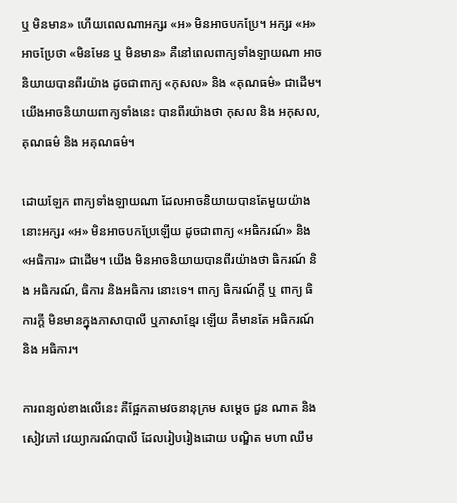ឬ មិនមាន» ហើយពេលណាអក្សរ «អ» មិនអាចបកប្រែ។ អក្សរ «អ» អាចប្រែថា «មិនមែន ឬ មិនមាន» គឺនៅពេលពាក្យទាំងឡាយណា អាចនិយាយបានពីរយ៉ាង ដូចជាពាក្យ «កុសល» និង «គុណធម៌» ជាដើម។ យើងអាចនិយាយពាក្យទាំងនេះ បានពីរយ៉ាងថា កុសល និង អកុសល, គុណធម៌ និង អគុណធម៌។

ដោយឡែក ពាក្យទាំងឡាយណា ដែលអាចនិយាយបានតែមួយយ៉ាង នោះអក្សរ «អ» មិនអាចបកប្រែឡើយ ដូចជាពាក្យ «អធិករណ៍» និង «អធិការ» ជាដើម។ យើង មិនអាចនិយាយបានពីរយ៉ាងថា ធិករណ៍ និង អធិករណ៍, ធិការ និងអធិការ នោះទេ។ ពាក្យ ធិករណ៍ក្តី ឬ ពាក្យ ធិការក្តី មិនមានក្នុងភាសាបាលី ឬភាសាខ្មែរ ឡើយ គឺមានតែ អធិករណ៍ និង អធិការ។

ការពន្យល់ខាងលើនេះ គឺផ្អែកតាមវចនានុក្រម សម្តេច ជួន ណាត និងសៀវភៅ វេយ្យាករណ៍បាលី ដែលរៀបរៀងដោយ បណ្ឌិត មហា ឈឹម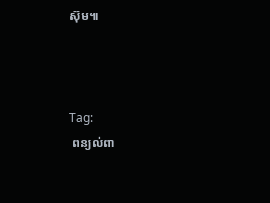ស៊ុម៕



Tag:
 ពន្យល់ពា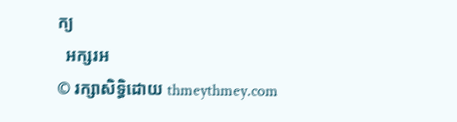ក្យ
  អក្សរអ
© រក្សាសិទ្ធិដោយ thmeythmey.com